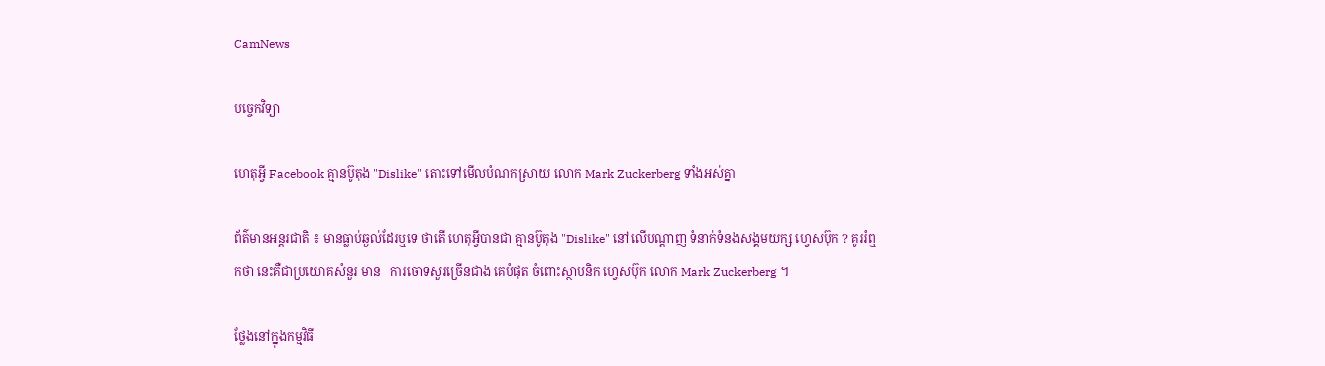CamNews

បច្ចេកវិទ្យា

ហេតុអ្វី Facebook គ្មានប៊ូតុង "Dislike" តោះទៅមើលបំណកស្រាយ លោក Mark Zuckerberg ទាំងអស់គ្នា

ព័ត៌មានអន្តរជាតិ ៖ មានធ្លាប់ឆ្ងល់ដែរឬទេ ថាតើ ហេតុអ្វីបានជា គ្មានប៊ូតុង "Dislike" នៅលើបណ្តាញ ទំនាក់ទំនងសង្គមយក្ស ហ្វេសប៊ុក ? គូររំឮកថា នេះគឺជាប្រយោគសំនួរ មាន   ការចោទសួរច្រើនជាង គេបំផុត ចំពោះស្ថាបនិក ហ្វេសប៊ុក លោក Mark Zuckerberg ។

ថ្លែងនៅក្នុងកម្មវិធី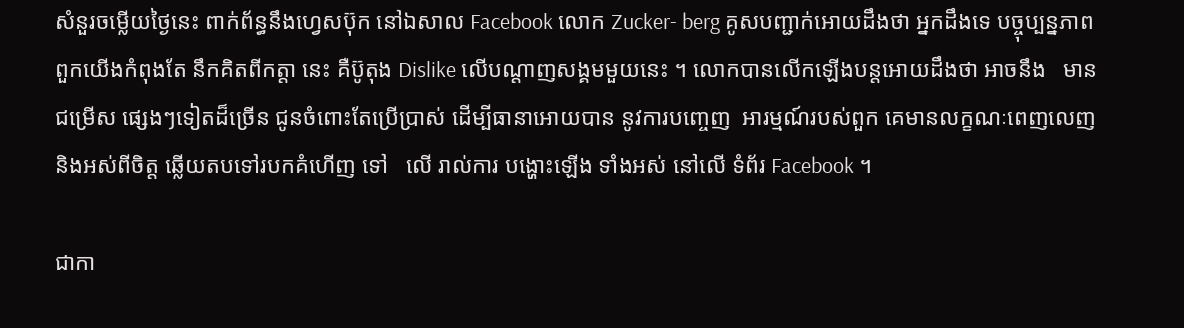សំនួរចម្លើយថ្ងៃនេះ ពាក់ព័ន្ធនឹងហ្វេសប៊ុក នៅឯសាល Facebook លោក Zucker- berg គូសបញ្ជាក់អោយដឹងថា អ្នកដឹងទេ បច្ចុប្បន្នភាព ពួកយើងកំពុងតែ នឹកគិតពីកត្តា នេះ គឺប៊ូតុង Dislike លើបណ្តាញសង្គមមួយនេះ ។ លោកបានលើកឡើងបន្តអោយដឹងថា អាចនឹង   មានជម្រើស ផ្សេងៗទៀតដ៏ច្រើន ជូនចំពោះតែប្រើប្រាស់ ដើម្បីធានាអោយបាន នូវការបញ្ចេញ  អារម្មណ៍របស់ពួក គេមានលក្ខណៈពេញលេញ និងអស់ពីចិត្ត ឆ្លើយតបទៅរបកគំហើញ ទៅ   លើ រាល់ការ បង្ហោះឡើង ទាំងអស់ នៅលើ ទំព័រ Facebook ។

ជាកា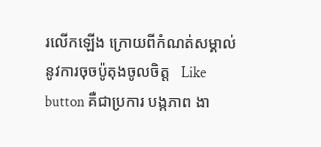រលើកឡើង ក្រោយពីកំណត់សម្គាល់នូវការចុចប៉ូតុងចូលចិត្ត   Like button គឺជាប្រការ បង្កភាព ងា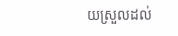យស្រួលដល់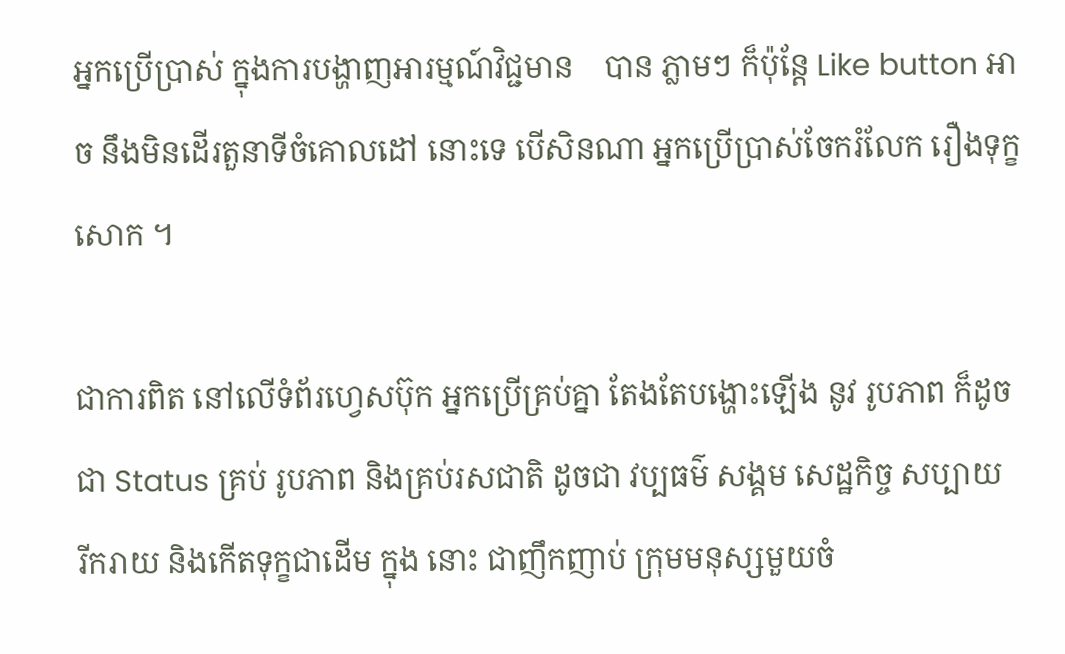អ្នកប្រើប្រាស់ ក្នុងការបង្ហាញអារម្មណ៍វិជ្ជមាន    បាន ភ្លាមៗ ក៏ប៉ុន្តែ Like button អាច នឹងមិនដើរតួនាទីចំគោលដៅ នោះទេ បើសិនណា អ្នកប្រើប្រាស់ចែករំលែក រឿងទុក្ខសោក ។

ជាការពិត នៅលើទំព័រហ្វេសប៊ុក អ្នកប្រើគ្រប់គ្នា តែងតែបង្ហោះឡើង នូវ រូបភាព ក៏ដូចជា Status គ្រប់ រូបភាព និងគ្រប់រសជាតិ ដូចជា វប្បធម៌ សង្គម សេដ្ឋកិច្ច សប្បាយ    រីករាយ និងកើតទុក្ខជាដើម ក្នុង នោះ ជាញឹកញាប់ ក្រុមមនុស្សមួយចំ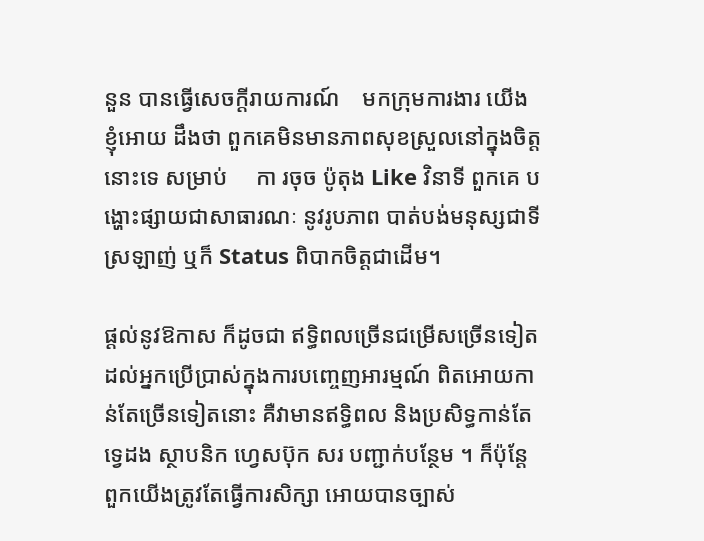នួន បានធ្វើសេចក្តីរាយការណ៍    មកក្រុមការងារ យើងខ្ញុំអោយ ដឹងថា ពួកគេមិនមានភាពសុខស្រួលនៅក្នុងចិត្តនោះទេ សម្រាប់     កា រចុច ប៉ូតុង Like វិនាទី ពួកគេ បង្ហោះផ្សាយជាសាធារណៈ នូវរូបភាព បាត់បង់មនុស្សជាទីស្រឡាញ់ ឬក៏ Status ពិបាកចិត្តជាដើម។

ផ្តល់នូវឱកាស ក៏ដូចជា ឥទ្ធិពលច្រើនជម្រើសច្រើនទៀត ដល់អ្នកប្រើប្រាស់ក្នុងការបញ្ចេញអារម្មណ៍ ពិតអោយកាន់តែច្រើនទៀតនោះ គឺវាមានឥទ្ធិពល និងប្រសិទ្ធកាន់តែទ្វេដង ស្ថាបនិក ហ្វេសប៊ុក សរ បញ្ជាក់បន្ថែម ។ ក៏ប៉ុន្តែ ពួកយើងត្រូវតែធ្វើការសិក្សា អោយបានច្បាស់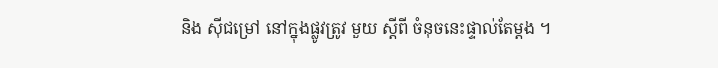និង ស៊ីជម្រៅ នៅក្នុងផ្លូវត្រូវ មួយ ស្តីពី ចំនុចនេះផ្ទាល់តែម្តង ។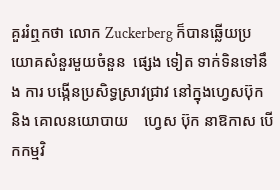គួររំឮកថា លោក Zuckerberg ក៏បានឆ្លើយប្រយោគសំនួរមួយចំនួន  ផ្សេង ទៀត ទាក់ទិនទៅនឹង ការ បង្កើនប្រសិទ្ធស្រាវជ្រាវ នៅក្នុងហ្វេសប៊ុក និង គោលនយោបាយ    ហ្វេស ប៊ុក នាឱកាស បើកកម្មវិ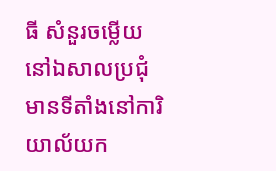ធី សំនួរចម្លើយ នៅឯសាលប្រជុំ មានទីតាំងនៅការិយាល័យក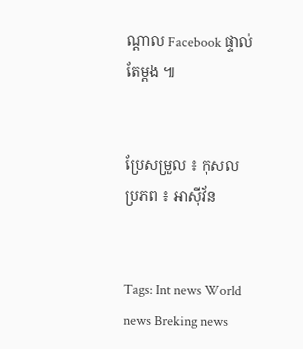ណ្តាល Facebook ផ្ទាល់តែម្តង ៕


ប្រែសម្រួល ៖ កុសល
ប្រភព ៖ អាស៊ីវ័ន


Tags: Int news World news Breking news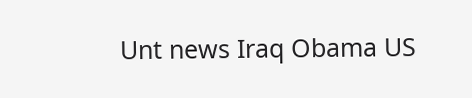Unt news Iraq Obama US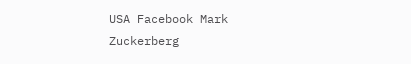USA Facebook Mark Zuckerberg